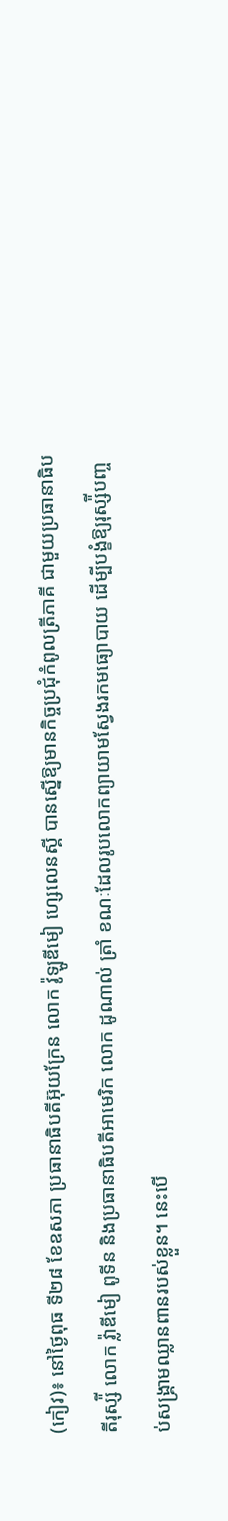(កៀវ)៖ នៅថ្ងៃពុធ ទី២៨ ខែឧសភា ប្រធានាធិបតីអ៊ុយក្រែន លោក វ៉ូឡូឌីមៀ ហ្សេលេនស្គី បានស្នើឱ្យមានកិច្ចប្រជុំកំពូលត្រីភាគី ជាមួយប្រធានាធិបតីរុស្ស៉ី លោក វ៉្លាឌីមៀ ពូទីន និងប្រធានាធិបតីអាមេរិក លោក ដូណាល់ ត្រាំ ខណៈដែលរូបលោកព្យាយាមស្វែងរកមធ្យោបាយ ដើម្បីបង្ខំឱ្យរុស្ស៉ីបញ្ចប់សង្រ្គាមឈ្លានពានរបស់ខ្លួន។ នេះបើ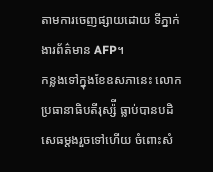តាមការចេញផ្សាយដោយ ទីភ្នាក់ងារព័ត៌មាន AFP។
កន្លងទៅក្នុងខែឧសភានេះ លោកប្រធានាធិបតីរុស្ស៉ី ធ្លាប់បានបដិសេធម្តងរួចទៅហើយ ចំពោះសំ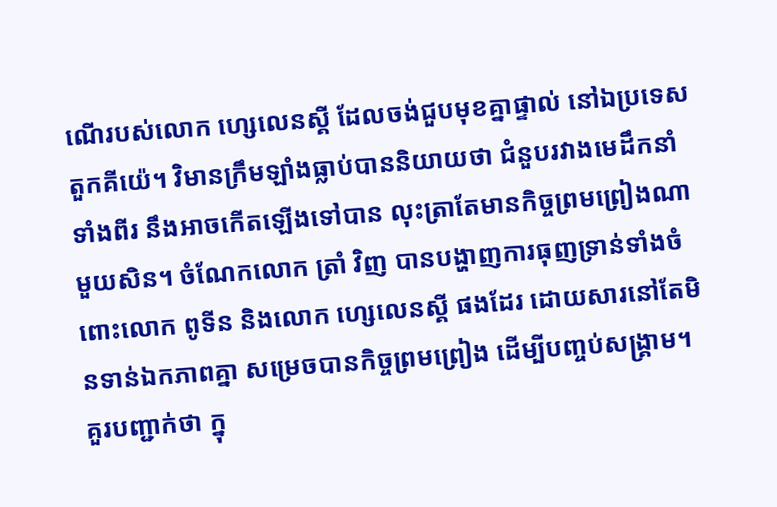ណើរបស់លោក ហ្សេលេនស្គី ដែលចង់ជួបមុខគ្នាផ្ទាល់ នៅឯប្រទេសតួកគីយ៉េ។ វិមានក្រឹមឡាំងធ្លាប់បាននិយាយថា ជំនួបរវាងមេដឹកនាំទាំងពីរ នឹងអាចកើតឡើងទៅបាន លុះត្រាតែមានកិច្ចព្រមព្រៀងណាមួយសិន។ ចំណែកលោក ត្រាំ វិញ បានបង្ហាញការធុញទ្រាន់ទាំងចំពោះលោក ពូទីន និងលោក ហ្សេលេនស្គី ផងដែរ ដោយសារនៅតែមិនទាន់ឯកភាពគ្នា សម្រេចបានកិច្ចព្រមព្រៀង ដើម្បីបញ្ចប់សង្រ្គាម។
គួរបញ្ជាក់ថា ក្នុ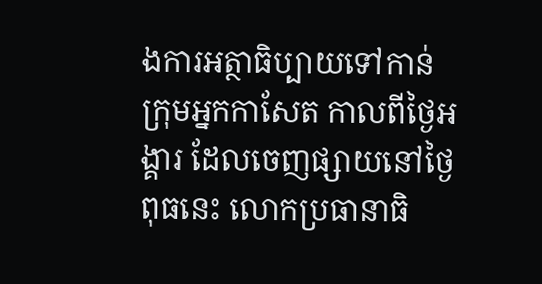ងការអត្ថាធិប្បាយទៅកាន់ក្រុមអ្នកកាសែត កាលពីថ្ងៃអង្គារ ដែលចេញផ្សាយនៅថ្ងៃពុធនេះ លោកប្រធានាធិ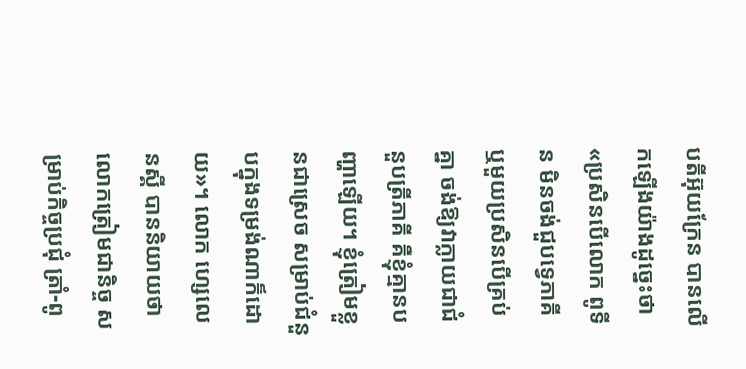បតីអ៊ុយក្រែន បានលើកឡើងយ៉ាងដូច្នេះថា «ប្រសិនបើលោក ពូទីន មិនចង់ជួបទ្វេភាគី ឬមួយប្រសិនបើគ្រប់គ្នា ចង់ឱ្យវាក្លាយជាជំនួបត្រីភាគី គឺខ្ញុំគ្មានបញ្ហាឡើយ។ ខ្ញុំត្រៀមខ្លួនជាស្រេច សម្រាប់ជំនួបក្នុងទម្រង់ណាក៏ដោយ»។ លោក ហ្សេលេនស្គី បាននិយាយថា លោកត្រៀមជានិច្ច សម្រាប់កិច្ចប្រជុំ ត្រាំ-ពូ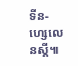ទីន-ហ្សេលេនស្គី៕